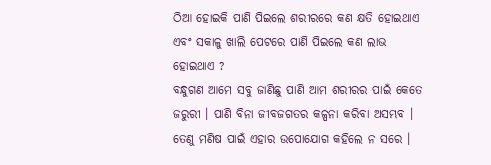ଠିଆ ହୋଇକି ପାଣି ପିଇଲେ ଶରୀରରେ କଣ କ୍ଷତି ହୋଇଥାଏ ଏବଂ ସକାଳୁ ଖାଲି ପେଟରେ ପାଣି ପିଇଲେ କଣ ଲାଭ ହୋଇଥାଏ ?
ବନ୍ଧୁଗଣ ଆମେ ସବୁ ଜାଣିଛୁ ପାଣି ଆମ ଶରୀରର ପାଇଁ କେତେ ଜରୁରୀ । ପାଣି ବିନା ଜୀବଜଗତର କଳ୍ପନା କରିବା ଅସମ୍ଭବ । ତେଣୁ ମଣିଷ ପାଇଁ ଏହାର ଉପୋଯୋଗ କହିଲେ ନ ସରେ ।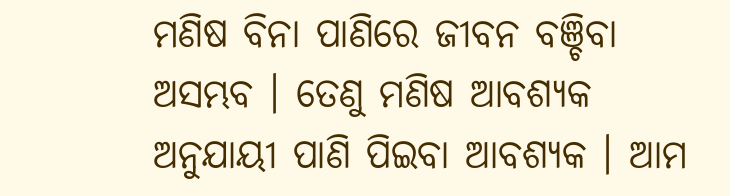ମଣିଷ ବିନା ପାଣିରେ ଜୀବନ ବଞ୍ଚିବା ଅସମ୍ଭବ । ତେଣୁ ମଣିଷ ଆବଶ୍ୟକ ଅନୁଯାୟୀ ପାଣି ପିଇବା ଆବଶ୍ୟକ । ଆମ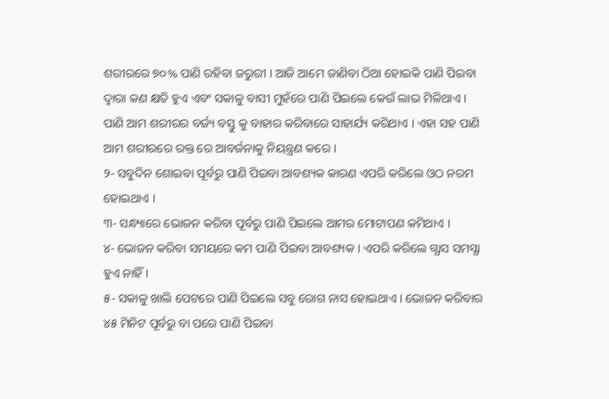ଶରୀରରେ ୭୦% ପାଣି ରହିବା ଜରୁରୀ । ଆଜି ଆମେ ଜାଣିବା ଠିଆ ହୋଇକି ପାଣି ପିଇବା ଦ୍ଵାରା କଣ କ୍ଷତି ହୁଏ ଏବଂ ସକାଳୁ ବାସୀ ମୁହଁରେ ପାଣି ପିଇଲେ କେଉଁ ଲାଭ ମିଳିଥାଏ ।
ପାଣି ଆମ ଶରୀରର ବର୍ଜ୍ୟ ବସ୍ତୁ କୁ ବାହାର କରିବାରେ ସାହାର୍ଯ୍ୟ କରିଥାଏ । ଏହା ସହ ପାଣି ଆମ ଶରୀରରେ ରକ୍ତ ରେ ଆବର୍ଜନାକୁ ନିୟନ୍ତ୍ରଣ କରେ ।
୨- ସବୁଦିନ ଶୋଇବା ପୂର୍ବରୁ ପାଣି ପିଇବା ଆବଶ୍ୟକ କାରଣ ଏପରି କରିଲେ ଓଠ ନରମ ହୋଇଥାଏ ।
୩- ସନ୍ଧ୍ୟାରେ ଭୋଜନ କରିବା ପୂର୍ବରୁ ପାଣି ପିଇଲେ ଆମର ମୋଟାପଣ କମିଥାଏ ।
୪- ଭୋଜନ କରିବା ସମୟରେ କମ ପାଣି ପିଇବା ଆବଶ୍ୟକ । ଏପରି କରିଲେ ଗ୍ଯାସ ସମସ୍ଯା ହୁଏ ନାହିଁ ।
୫- ସକାଳୁ ଖାଲି ପେଟରେ ପାଣି ପିଇଲେ ସବୁ ରୋଗ ନାସ ହୋଇଥାଏ । ଭୋଜନ କରିବାର ୪୫ ମିନିଟ ପୂର୍ବରୁ ବା ପରେ ପାଣି ପିଇବା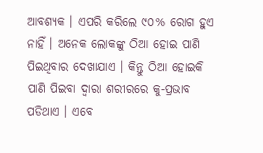ଆବଶ୍ୟକ । ଏପରି କରିଲେ ୯୦% ରୋଗ ହୁଏ ନାହିଁ । ଅନେକ ଲୋକଙ୍କୁ ଠିଆ ହୋଇ ପାଣି ପିଇଥିବାର ଦେଖାଯାଏ । କିନ୍ତୁ ଠିଆ ହୋଇକି ପାଣି ପିଇବା ଦ୍ଵାରା ଶରୀରରେ କୁ-ପ୍ରଭାବ ପଡିଥାଏ । ଏବେ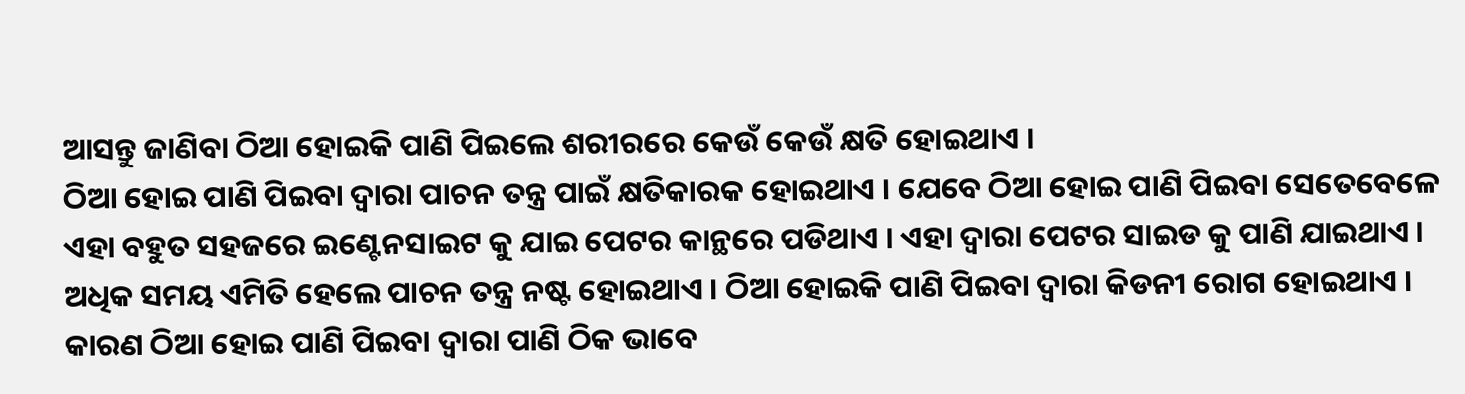ଆସନ୍ତୁ ଜାଣିବା ଠିଆ ହୋଇକି ପାଣି ପିଇଲେ ଶରୀରରେ କେଉଁ କେଉଁ କ୍ଷତି ହୋଇଥାଏ ।
ଠିଆ ହୋଇ ପାଣି ପିଇବା ଦ୍ଵାରା ପାଚନ ତନ୍ତ୍ର ପାଇଁ କ୍ଷତିକାରକ ହୋଇଥାଏ । ଯେବେ ଠିଆ ହୋଇ ପାଣି ପିଇବା ସେତେବେଳେ ଏହା ବହୁତ ସହଜରେ ଇଣ୍ଟେନସାଇଟ କୁ ଯାଇ ପେଟର କାନ୍ଥରେ ପଡିଥାଏ । ଏହା ଦ୍ଵାରା ପେଟର ସାଇଡ କୁ ପାଣି ଯାଇଥାଏ । ଅଧିକ ସମୟ ଏମିତି ହେଲେ ପାଚନ ତନ୍ତ୍ର ନଷ୍ଟ ହୋଇଥାଏ । ଠିଆ ହୋଇକି ପାଣି ପିଇବା ଦ୍ଵାରା କିଡନୀ ରୋଗ ହୋଇଥାଏ ।
କାରଣ ଠିଆ ହୋଇ ପାଣି ପିଇବା ଦ୍ଵାରା ପାଣି ଠିକ ଭାବେ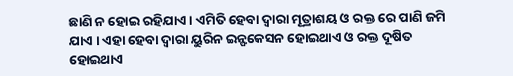ଛାଣି ନ ହୋଇ ରହିଯାଏ । ଏମିତି ହେବା ଦ୍ଵାରା ମୂତ୍ରାଶୟ ଓ ରକ୍ତ ରେ ପାଣି ଜମି ଯାଏ । ଏହା ହେବା ଦ୍ଵାରା ୟୁରିନ ଇନ୍ଫକେସନ ହୋଇଥାଏ ଓ ରକ୍ତ ଦୂଷିତ ହୋଇଥାଏ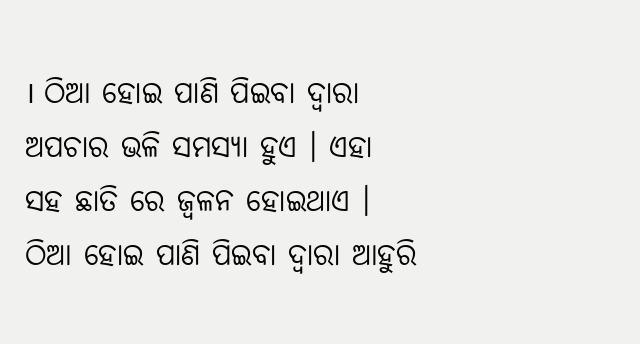। ଠିଆ ହୋଇ ପାଣି ପିଇବା ଦ୍ଵାରା ଅପଚାର ଭଳି ସମସ୍ଯା ହୁଏ । ଏହା ସହ ଛାତି ରେ ଜ୍ଵଳନ ହୋଇଥାଏ । ଠିଆ ହୋଇ ପାଣି ପିଇବା ଦ୍ଵାରା ଆହୁରି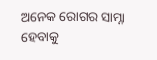ଅନେକ ରୋଗର ସାମ୍ନା ହେବାକୁ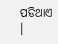ପଡିଥାଏ ।